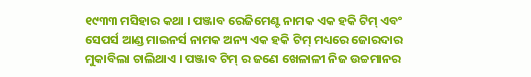୧୯୩୩ ମସିହାର କଥା । ପଞ୍ଜାବ ରେଜିମେଣ୍ଟ ନାମକ ଏକ ହକି ଟିମ୍ ଏବଂ ସେପର୍ସ ଆଣ୍ଡ ମାଇନର୍ସ ନାମକ ଅନ୍ୟ ଏକ ହକି ଟିମ୍ ମଧ୍ୟରେ ଜୋରଦାର ମୁକାବିଲା ଚାଲିଥାଏ । ପଞ୍ଜାବ ଟିମ୍ ର ଜଣେ ଖେଳାଳୀ ନିଜ ଉଚ୍ଚମାନର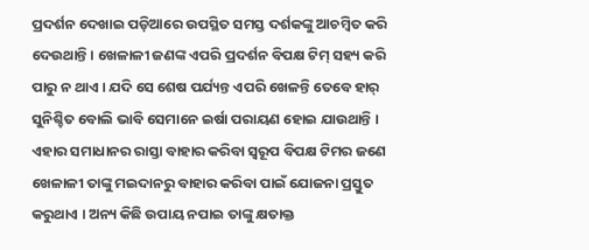ପ୍ରଦର୍ଶନ ଦେଖାଇ ପଡ଼ିଆରେ ଉପସ୍ଥିତ ସମସ୍ତ ଦର୍ଶକଙ୍କୁ ଆଚମ୍ବିତ କରି ଦେଉଥାନ୍ତି । ଖେଳାଳୀ ଜଣଙ୍କ ଏପରି ପ୍ରଦର୍ଶନ ବିପକ୍ଷ ଟିମ୍ ସହ୍ୟ କରି ପାରୁ ନ ଥାଏ । ଯଦି ସେ ଶେଷ ପର୍ଯ୍ୟନ୍ତ ଏପରି ଖେଳନ୍ତି ତେବେ ହାର୍ ସୁନିଶ୍ଚିତ ବୋଲି ଭାବି ସେମାନେ ଇର୍ଷା ପରାୟଣ ହୋଇ ଯାଉଥାନ୍ତି । ଏହାର ସମାଧାନର ରାସ୍ତା ବାହାର କରିବା ସ୍ଵରୂପ ବିପକ୍ଷ ଟିମର ଜଣେ ଖେଳାଳୀ ତାଙ୍କୁ ମଇଦାନରୁ ବାହାର କରିବା ପାଇଁ ଯୋଜନା ପ୍ରସ୍ତୁତ କରୁଥାଏ । ଅନ୍ୟ କିଛି ଉପାୟ ନପାଇ ତାଙ୍କୁ କ୍ଷତାକ୍ତ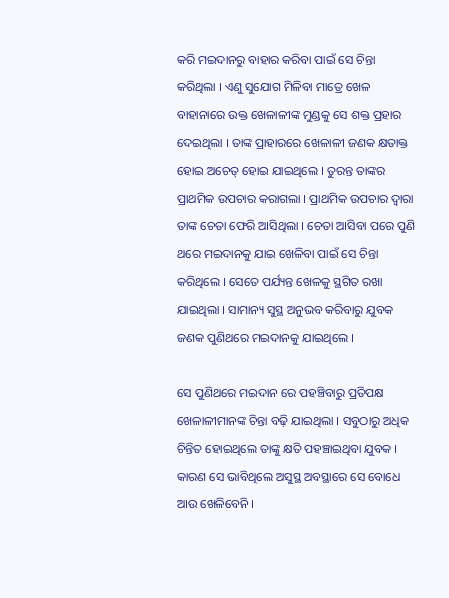କରି ମଇଦାନରୁ ବାହାର କରିବା ପାଇଁ ସେ ଚିନ୍ତା କରିଥିଲା । ଏଣୁ ସୁଯୋଗ ମିଳିବା ମାତ୍ରେ ଖେଳ ବାହାନାରେ ଉକ୍ତ ଖେଳାଳୀଙ୍କ ମୁଣ୍ଡକୁ ସେ ଶକ୍ତ ପ୍ରହାର ଦେଇଥିଲା । ତାଙ୍କ ପ୍ରାହାରରେ ଖେଳାଳୀ ଜଣକ କ୍ଷତାକ୍ତ ହୋଇ ଅଚେତ୍ ହୋଇ ଯାଇଥିଲେ । ତୁରନ୍ତ ତାଙ୍କର ପ୍ରାଥମିକ ଉପଚାର କରାଗଲା । ପ୍ରାଥମିକ ଉପଚାର ଦ୍ଵାରା ତାଙ୍କ ଚେତା ଫେରି ଆସିଥିଲା । ଚେତା ଆସିବା ପରେ ପୁଣି ଥରେ ମଇଦାନକୁ ଯାଇ ଖେଳିବା ପାଇଁ ସେ ଚିନ୍ତା କରିଥିଲେ । ସେତେ ପର୍ଯ୍ୟନ୍ତ ଖେଳକୁ ସ୍ଥଗିତ ରଖା ଯାଇଥିଲା । ସାମାନ୍ୟ ସୁସ୍ଥ ଅନୁଭବ କରିବାରୁ ଯୁବକ ଜଣକ ପୁଣିଥରେ ମଇଦାନକୁ ଯାଇଥିଲେ ।

ସେ ପୁଣିଥରେ ମଇଦାନ ରେ ପହଞ୍ଚିବାରୁ ପ୍ରତିପକ୍ଷ ଖେଳାଳୀମାନଙ୍କ ଚିନ୍ତା ବଢ଼ି ଯାଇଥିଲା । ସବୁଠାରୁ ଅଧିକ ଚିନ୍ତିତ ହୋଇଥିଲେ ତାଙ୍କୁ କ୍ଷତି ପହଞ୍ଚାଇଥିବା ଯୁବକ । କାରଣ ସେ ଭାବିଥିଲେ ଅସୁସ୍ଥ ଅବସ୍ଥାରେ ସେ ବୋଧେ ଆଉ ଖେଳିବେନି ।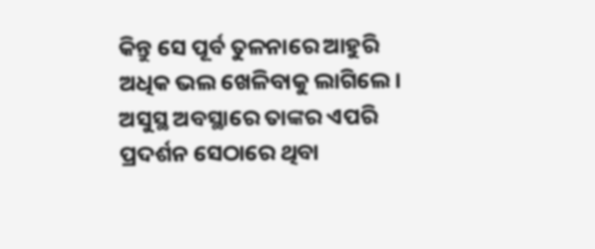କିନ୍ତୁ ସେ ପୂର୍ବ ତୁଳନାରେ ଆହୁରି ଅଧିକ ଭଲ ଖେଳିବାକୁ ଲାଗିଲେ। ଅସୁସ୍ଥ ଅବସ୍ଥାରେ ତାଙ୍କର ଏପରି ପ୍ରଦର୍ଶନ ସେଠାରେ ଥିବା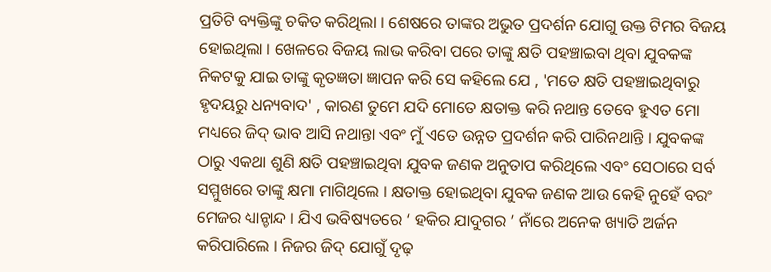ପ୍ରତିଟି ବ୍ୟକ୍ତିଙ୍କୁ ଚକିତ କରିଥିଲା । ଶେଷରେ ତାଙ୍କର ଅଭୁତ ପ୍ରଦର୍ଶନ ଯୋଗୁ ଉକ୍ତ ଟିମର ବିଜୟ ହୋଇଥିଲା । ଖେଳରେ ବିଜୟ ଲାଭ କରିବା ପରେ ତାଙ୍କୁ କ୍ଷତି ପହଞ୍ଚାଇବା ଥିବା ଯୁବକଙ୍କ ନିକଟକୁ ଯାଇ ତାଙ୍କୁ କୃତଜ୍ଞତା ଜ୍ଞାପନ କରି ସେ କହିଲେ ଯେ , 'ମତେ କ୍ଷତି ପହଞ୍ଚାଇଥିବାରୁ ହୃଦୟରୁ ଧନ୍ୟବାଦ' , କାରଣ ତୁମେ ଯଦି ମୋତେ କ୍ଷତାକ୍ତ କରି ନଥାନ୍ତ ତେବେ ହୁଏତ ମୋ ମଧ୍ୟରେ ଜିଦ୍ ଭାବ ଆସି ନଥାନ୍ତା ଏବଂ ମୁଁ ଏତେ ଉନ୍ନତ ପ୍ରଦର୍ଶନ କରି ପାରିନଥାନ୍ତି । ଯୁବକଙ୍କ ଠାରୁ ଏକଥା ଶୁଣି କ୍ଷତି ପହଞ୍ଚାଇଥିବା ଯୁବକ ଜଣକ ଅନୁତାପ କରିଥିଲେ ଏବଂ ସେଠାରେ ସର୍ବ ସମ୍ମୁଖରେ ତାଙ୍କୁ କ୍ଷମା ମାଗିଥିଲେ । କ୍ଷତାକ୍ତ ହୋଇଥିବା ଯୁବକ ଜଣକ ଆଉ କେହି ନୁହେଁ ବରଂ ମେଜର ଧ୍ୟାନ୍ଚାନ୍ଦ । ଯିଏ ଭବିଷ୍ୟତରେ ‘ ହକିର ଯାଦୁଗର ’ ନାଁରେ ଅନେକ ଖ୍ୟାତି ଅର୍ଜନ କରିପାରିଲେ । ନିଜର ଜିଦ୍ ଯୋଗୁଁ ଦୃଢ଼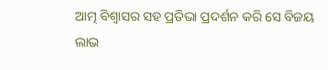ଆତ୍ମ ବିଶ୍ଵାସର ସହ ପ୍ରତିଭା ପ୍ରଦର୍ଶନ କରି ସେ ବିଜୟ ଲାଭ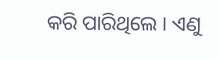କରି ପାରିଥିଲେ । ଏଣୁ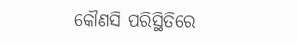କୌଣସି ପରିସ୍ଥିତିରେ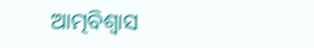ଆତ୍ମବିଶ୍ବାସ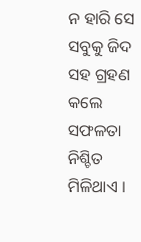ନ ହାରି ସେ ସବୁକୁ ଜିଦ ସହ ଗ୍ରହଣ କଲେ ସଫଳତା ନିଶ୍ଚିତ ମିଳିଥାଏ ।